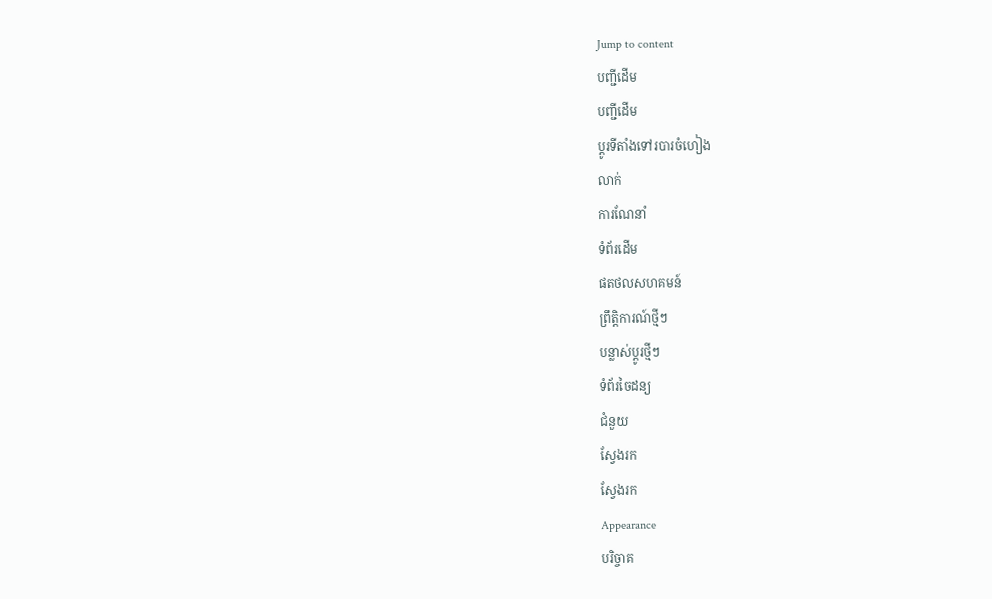Jump to content
បញ្ជីដើម
បញ្ជីដើម
ប្ដូរទីតាំងទៅរបារចំហៀង
លាក់
ការណែនាំ
ទំព័រដើម
ផតថលសហគមន៍
ព្រឹត្តិការណ៍ថ្មីៗ
បន្លាស់ប្ដូរថ្មីៗ
ទំព័រចៃដន្យ
ជំនួយ
ស្វែងរក
ស្វែងរក
Appearance
បរិច្ចាគ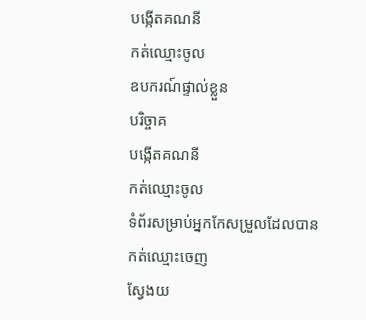បង្កើតគណនី
កត់ឈ្មោះចូល
ឧបករណ៍ផ្ទាល់ខ្លួន
បរិច្ចាគ
បង្កើតគណនី
កត់ឈ្មោះចូល
ទំព័រសម្រាប់អ្នកកែសម្រួលដែលបានកត់ឈ្មោះចេញ
ស្វែងយ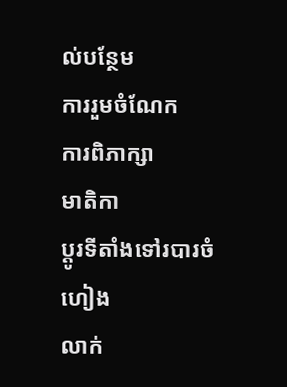ល់បន្ថែម
ការរួមចំណែក
ការពិភាក្សា
មាតិកា
ប្ដូរទីតាំងទៅរបារចំហៀង
លាក់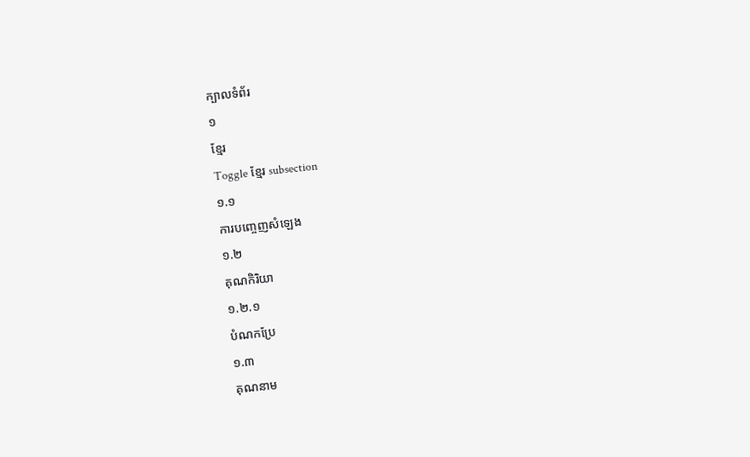ក្បាលទំព័រ
១
ខ្មែរ
Toggle ខ្មែរ subsection
១.១
ការបញ្ចេញសំឡេង
១.២
គុណកិរិយា
១.២.១
បំណកប្រែ
១.៣
គុណនាម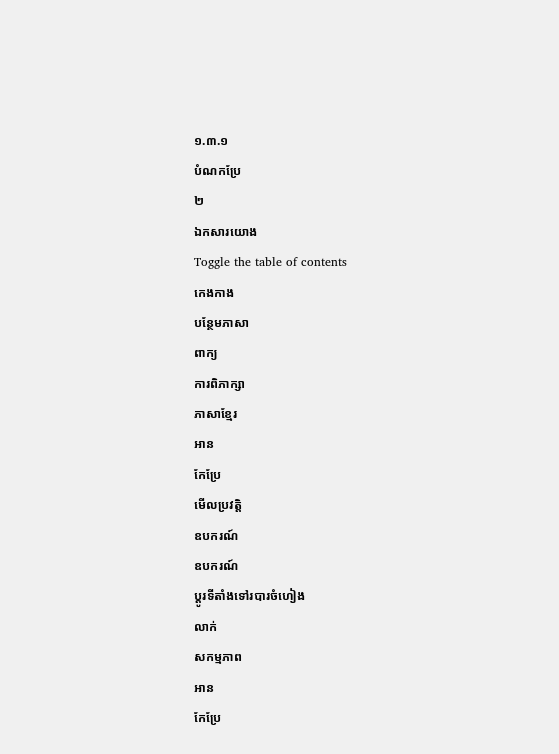១.៣.១
បំណកប្រែ
២
ឯកសារយោង
Toggle the table of contents
កេងកាង
បន្ថែមភាសា
ពាក្យ
ការពិភាក្សា
ភាសាខ្មែរ
អាន
កែប្រែ
មើលប្រវត្តិ
ឧបករណ៍
ឧបករណ៍
ប្ដូរទីតាំងទៅរបារចំហៀង
លាក់
សកម្មភាព
អាន
កែប្រែ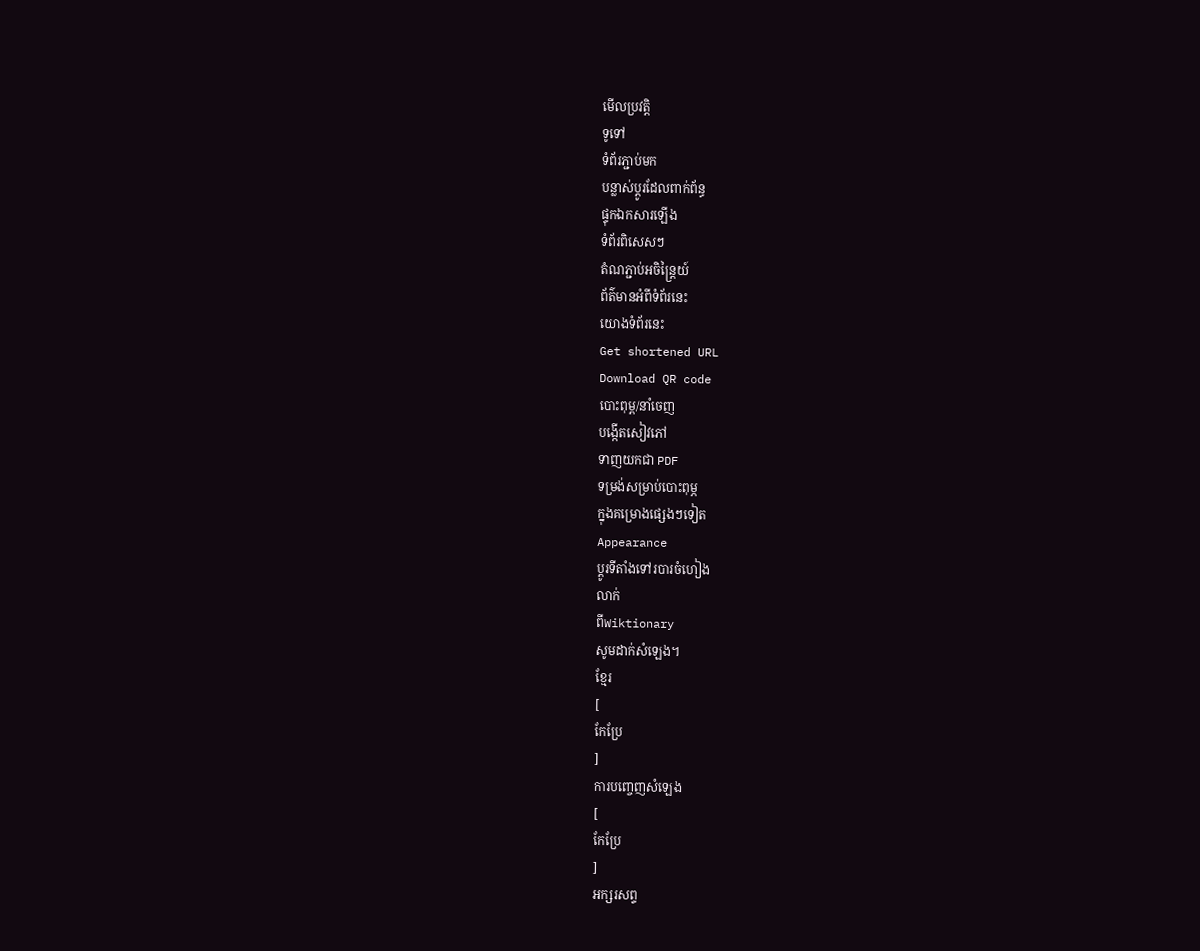មើលប្រវត្តិ
ទូទៅ
ទំព័រភ្ជាប់មក
បន្លាស់ប្ដូរដែលពាក់ព័ន្ធ
ផ្ទុកឯកសារឡើង
ទំព័រពិសេសៗ
តំណភ្ជាប់អចិន្ត្រៃយ៍
ព័ត៌មានអំពីទំព័រនេះ
យោងទំព័រនេះ
Get shortened URL
Download QR code
បោះពុម្ព/នាំចេញ
បង្កើតសៀវភៅ
ទាញយកជា PDF
ទម្រង់សម្រាប់បោះពុម្ភ
ក្នុងគម្រោងផ្សេងៗទៀត
Appearance
ប្ដូរទីតាំងទៅរបារចំហៀង
លាក់
ពីWiktionary
សូមដាក់សំឡេង។
ខ្មែរ
[
កែប្រែ
]
ការបញ្ចេញសំឡេង
[
កែប្រែ
]
អក្សរសព្ទ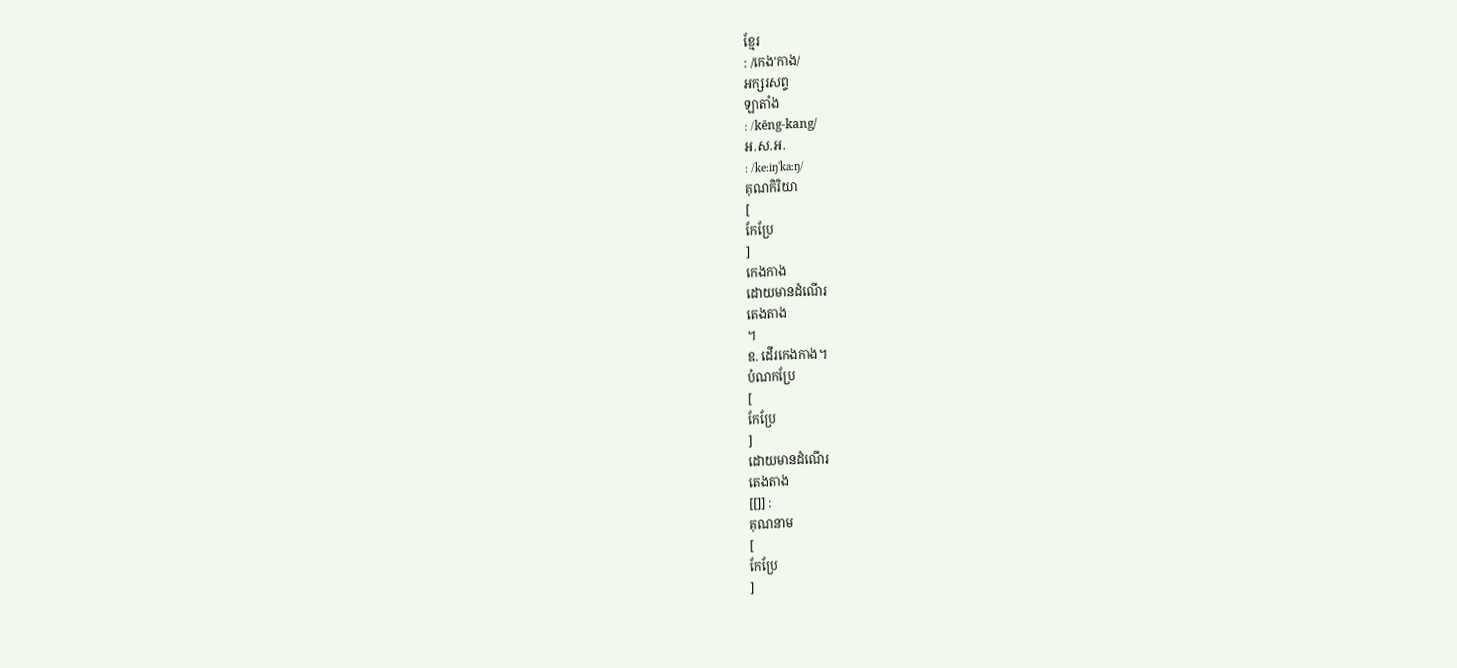ខ្មែរ
: /កេង'កាង/
អក្សរសព្ទ
ឡាតាំង
: /kēng-kang/
អ.ស.អ.
: /keːiŋ'kaːŋ/
គុណកិរិយា
[
កែប្រែ
]
កេងកាង
ដោយមានដំណើរ
តេងតាង
។
ឧ. ដើរកេងកាង។
បំណកប្រែ
[
កែប្រែ
]
ដោយមានដំណើរ
តេងតាង
[[]] :
គុណនាម
[
កែប្រែ
]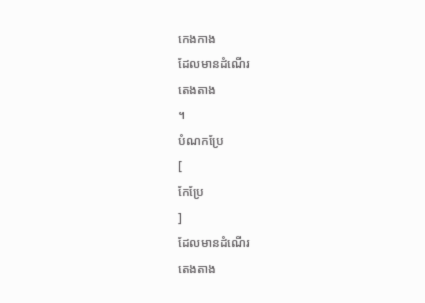កេងកាង
ដែលមានដំណើរ
តេងតាង
។
បំណកប្រែ
[
កែប្រែ
]
ដែលមានដំណើរ
តេងតាង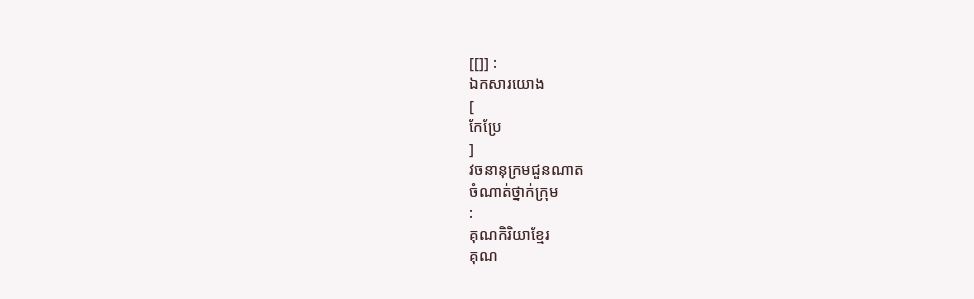[[]] :
ឯកសារយោង
[
កែប្រែ
]
វចនានុក្រមជួនណាត
ចំណាត់ថ្នាក់ក្រុម
:
គុណកិរិយាខ្មែរ
គុណ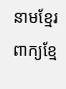នាមខ្មែរ
ពាក្យខ្មែ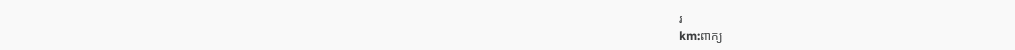រ
km:ពាក្យ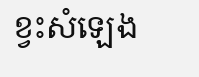ខ្វះសំឡេង